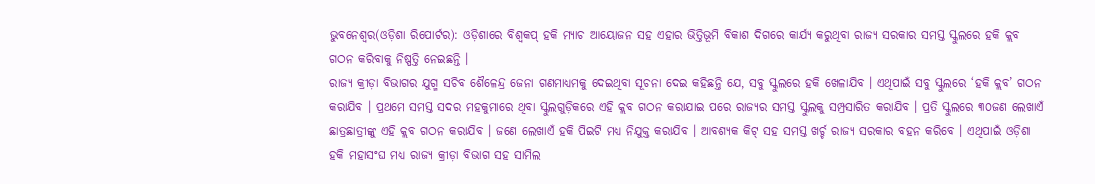ଭୁବନେଶ୍ୱର(ଓଡ଼ିଶା ରିପୋର୍ଟର): ଓଡ଼ିଶାରେ ବିଶ୍ୱକପ୍ ହକି ମ୍ୟାଚ ଆୟୋଜନ ସହ ଏହାର ଭିତ୍ତିଭୂମି ବିକାଶ ଦିଗରେ କାର୍ଯ୍ୟ କରୁଥିବା ରାଜ୍ୟ ସରକାର ସମସ୍ତ ସ୍କୁଲରେ ହକି କ୍ଲବ ଗଠନ କରିବାକୁ ନିଷ୍ପତ୍ତି ନେଇଛନ୍ତି ।
ରାଜ୍ୟ କ୍ରୀଡ଼ା ବିଭାଗର ଯୁଗ୍ମ ସଚିବ ଶୈଳେନ୍ଦ୍ର ଜେନା ଗଣମାଧ୍ୟମକୁ ଦେଇଥିବା ସୂଚନା ଦେଇ କହିଛନ୍ତି ଯେ, ସବୁ ସ୍କୁଲରେ ହକି ଖେଳାଯିବ । ଏଥିପାଇଁ ସବୁ ସ୍କୁଲରେ ‘ହକି କ୍ଲବ’ ଗଠନ କରାଯିବ । ପ୍ରଥମେ ସମସ୍ତ ସଦର ମହକୁମାରେ ଥିବା ସ୍କୁଲଗୁଡ଼ିକରେ ଏହି କ୍ଲବ ଗଠନ କରାଯାଇ ପରେ ରାଜ୍ୟର ସମସ୍ତ ସ୍କୁଲକୁ ସମ୍ପ୍ରସାରିତ କରାଯିବ । ପ୍ରତି ସ୍କୁଲରେ ୩୦ଜଣ ଲେଖାଏଁ ଛାତ୍ରଛାତ୍ରୀଙ୍କୁ ଏହି କ୍ଲବ ଗଠନ କରାଯିବ । ଜଣେ ଲେଖାଏଁ ହକି ପିଇଟି ମଧ୍ୟ ନିଯୁକ୍ତ କରାଯିବ । ଆବଶ୍ୟକ କିଟ୍ ସହ ସମସ୍ତ ଖର୍ଚ୍ଚ ରାଜ୍ୟ ସରକାର ବହନ କରିବେ । ଏଥିପାଇଁ ଓଡ଼ିଶା ହକି ମହାସଂଘ ମଧ୍ୟ ରାଜ୍ୟ କ୍ରୀଡ଼ା ବିଭାଗ ସହ ସାମିଲ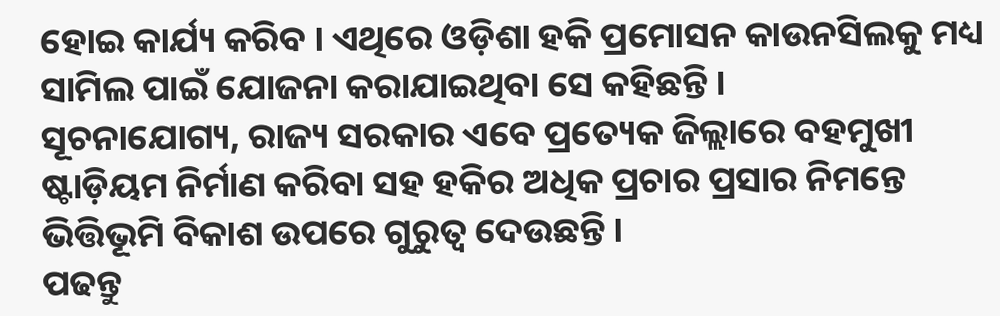ହୋଇ କାର୍ଯ୍ୟ କରିବ । ଏଥିରେ ଓଡ଼ିଶା ହକି ପ୍ରମୋସନ କାଉନସିଲକୁ ମଧ୍ୟ ସାମିଲ ପାଇଁ ଯୋଜନା କରାଯାଇଥିବା ସେ କହିଛନ୍ତି ।
ସୂଚନାଯୋଗ୍ୟ, ରାଜ୍ୟ ସରକାର ଏବେ ପ୍ରତ୍ୟେକ ଜିଲ୍ଲାରେ ବହମୁଖୀ ଷ୍ଟାଡ଼ିୟମ ନିର୍ମାଣ କରିବା ସହ ହକିର ଅଧିକ ପ୍ରଚାର ପ୍ରସାର ନିମନ୍ତେ ଭିତ୍ତିଭୂମି ବିକାଶ ଉପରେ ଗୁରୁତ୍ୱ ଦେଉଛନ୍ତି ।
ପଢନ୍ତୁ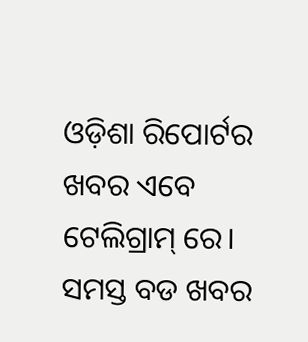ଓଡ଼ିଶା ରିପୋର୍ଟର ଖବର ଏବେ ଟେଲିଗ୍ରାମ୍ ରେ। ସମସ୍ତ ବଡ ଖବର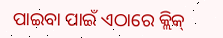ପାଇବା ପାଇଁ ଏଠାରେ କ୍ଲିକ୍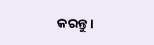କରନ୍ତୁ।